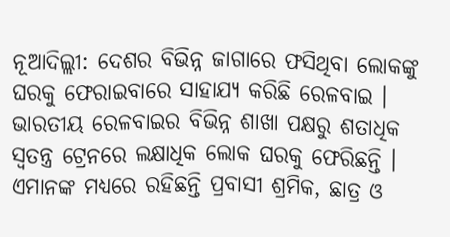ନୂଆଦିଲ୍ଲୀ: ଦେଶର ବିଭିନ୍ନ ଜାଗାରେ ଫସିଥିବା ଲୋକଙ୍କୁ ଘରକୁ ଫେରାଇବାରେ ସାହାଯ୍ୟ କରିଛି ରେଳବାଇ । ଭାରତୀୟ ରେଳବାଇର ବିଭିନ୍ନ ଶାଖା ପକ୍ଷରୁ ଶତାଧିକ ସ୍ବତନ୍ତ୍ର ଟ୍ରେନରେ ଲକ୍ଷାଧିକ ଲୋକ ଘରକୁ ଫେରିଛନ୍ତି । ଏମାନଙ୍କ ମଧ୍ୟରେ ରହିଛନ୍ତି ପ୍ରବାସୀ ଶ୍ରମିକ, ଛାତ୍ର ଓ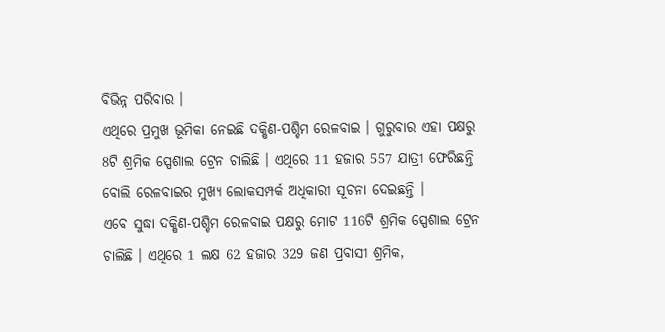ବିଭିନ୍ନ ପରିବାର ।
ଏଥିରେ ପ୍ରମୁଖ ଭୂମିକା ନେଇଛି ଦକ୍ଷିଣ-ପଶ୍ଚିମ ରେଳବାଇ । ଗୁରୁବାର ଏହା ପକ୍ଷରୁ 8ଟି ଶ୍ରମିକ ସ୍ପେଶାଲ ଟ୍ରେନ ଚାଲିଛି । ଏଥିରେ 11 ହଜାର 557 ଯାତ୍ରୀ ଫେରିଛନ୍ତି ବୋଲି ରେଳବାଇର ମୁଖ୍ୟ ଲୋକସମ୍ପର୍କ ଅଧିକାରୀ ସୂଚନା ଦେଇଛନ୍ତି ।
ଏବେ ସୁଦ୍ଧା ଦକ୍ଷିଣ-ପଶ୍ଚିମ ରେଳବାଇ ପକ୍ଷରୁ ମୋଟ 116ଟି ଶ୍ରମିକ ସ୍ପେଶାଲ ଟ୍ରେନ ଚାଲିଛି । ଏଥିରେ 1 ଲକ୍ଷ 62 ହଜାର 329 ଜଣ ପ୍ରବାସୀ ଶ୍ରମିକ,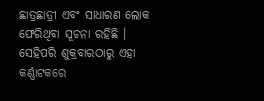ଛାତ୍ରଛାତ୍ରୀ ଏବଂ ସାଧାରଣ ଲୋକ ଫେରିଥିବା ସୂଚନା ରହିଛି ।
ସେହିପରି ଶୁକ୍ରବାରଠାରୁ ଏହା କର୍ଣ୍ଣାଟକରେ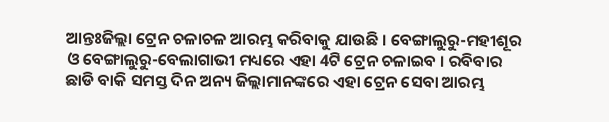ଆନ୍ତଃଜିଲ୍ଲା ଟ୍ରେନ ଚଳାଚଳ ଆରମ୍ଭ କରିବାକୁ ଯାଉଛି । ବେଙ୍ଗାଲୁରୁ-ମହୀଶୂର ଓ ବେଙ୍ଗାଲୁରୁ-ବେଲାଗାଭୀ ମଧ୍ୟରେ ଏହା 4ଟି ଟ୍ରେନ ଚଳାଇବ । ରବିବାର ଛାଡି ବାକି ସମସ୍ତ ଦିନ ଅନ୍ୟ ଜିଲ୍ଲାମାନଙ୍କରେ ଏହା ଟ୍ରେନ ସେବା ଆରମ୍ଭ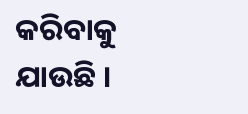କରିବାକୁ ଯାଉଛି ।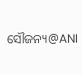ସୌଜନ୍ୟ@ANI